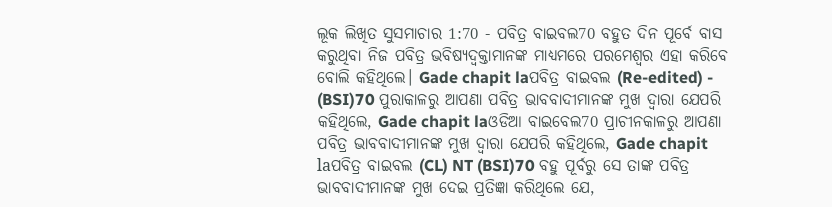ଲୂକ ଲିଖିତ ସୁସମାଚାର 1:70 - ପବିତ୍ର ବାଇବଲ70 ବହୁତ ଦିନ ପୂର୍ବେ ବାସ କରୁଥିବା ନିଜ ପବିତ୍ର ଭବିଷ୍ୟଦ୍ବକ୍ତାମାନଙ୍କ ମାଧ୍ୟମରେ ପରମେଶ୍ୱର ଏହା କରିବେ ବୋଲି କହିଥିଲେ। Gade chapit laପବିତ୍ର ବାଇବଲ (Re-edited) - (BSI)70 ପୁରାକାଳରୁ ଆପଣା ପବିତ୍ର ଭାବବାଦୀମାନଙ୍କ ମୁଖ ଦ୍ଵାରା ଯେପରି କହିଥିଲେ, Gade chapit laଓଡିଆ ବାଇବେଲ70 ପ୍ରାଚୀନକାଳରୁ ଆପଣା ପବିତ୍ର ଭାବବାଦୀମାନଙ୍କ ମୁଖ ଦ୍ୱାରା ଯେପରି କହିଥିଲେ, Gade chapit laପବିତ୍ର ବାଇବଲ (CL) NT (BSI)70 ବହୁ ପୂର୍ବରୁ ସେ ତାଙ୍କ ପବିତ୍ର ଭାବବାଦୀମାନଙ୍କ ମୁଖ ଦେଇ ପ୍ରତିଜ୍ଞା କରିଥିଲେ ଯେ,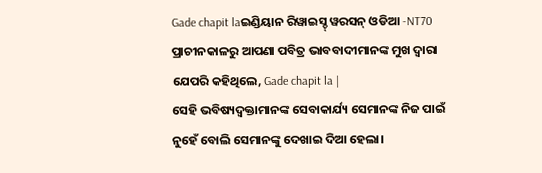Gade chapit laଇଣ୍ଡିୟାନ ରିୱାଇସ୍ଡ୍ ୱରସନ୍ ଓଡିଆ -NT70 ପ୍ରାଚୀନକାଳରୁ ଆପଣା ପବିତ୍ର ଭାବବାଦୀମାନଙ୍କ ମୁଖ ଦ୍ୱାରା ଯେପରି କହିଥିଲେ, Gade chapit la |
ସେହି ଭବିଷ୍ୟଦ୍ବକ୍ତାମାନଙ୍କ ସେବାକାର୍ଯ୍ୟ ସେମାନଙ୍କ ନିଜ ପାଇଁ ନୁହେଁ ବୋଲି ସେମାନଙ୍କୁ ଦେଖାଇ ଦିଆ ହେଲା।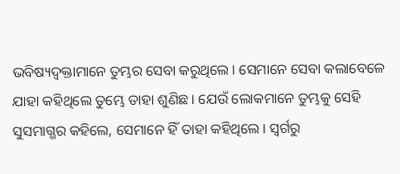ଭବିଷ୍ୟଦ୍ବକ୍ତାମାନେ ତୁମ୍ଭର ସେବା କରୁଥିଲେ। ସେମାନେ ସେବା କଲାବେଳେ ଯାହା କହିଥିଲେ ତୁମ୍ଭେ ତାହା ଶୁଣିଛ। ଯେଉଁ ଲୋକମାନେ ତୁମ୍ଭକୁ ସେହି ସୁସମାଗ୍ଭର କହିଲେ, ସେମାନେ ହିଁ ତାହା କହିଥିଲେ। ସ୍ୱର୍ଗରୁ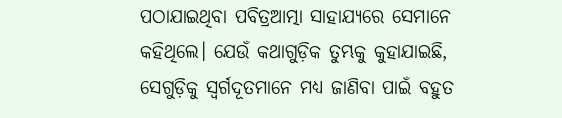ପଠାଯାଇଥିବା ପବିତ୍ରଆତ୍ମା ସାହାଯ୍ୟରେ ସେମାନେ କହିଥିଲେ। ଯେଉଁ କଥାଗୁଡ଼ିକ ତୁମ୍ଭକୁ କୁହାଯାଇଛି, ସେଗୁଡ଼ିକୁ ସ୍ୱର୍ଗଦୂତମାନେ ମଧ୍ୟ ଜାଣିବା ପାଇଁ ବହୁତ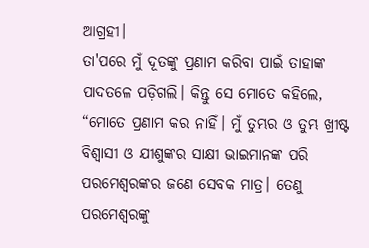ଆଗ୍ରହୀ।
ତା'ପରେ ମୁଁ ଦୂତଙ୍କୁ ପ୍ରଣାମ କରିବା ପାଇଁ ତାହାଙ୍କ ପାଦତଳେ ପଡ଼ିଗଲି। କିନ୍ତୁ ସେ ମୋତେ କହିଲେ, “ମୋତେ ପ୍ରଣାମ କର ନାହିଁ। ମୁଁ ତୁମ୍ଭର ଓ ତୁମ୍ଭ ଖ୍ରୀଷ୍ଟ ବିଶ୍ୱାସୀ ଓ ଯୀଶୁଙ୍କର ସାକ୍ଷୀ ଭାଇମାନଙ୍କ ପରି ପରମେଶ୍ୱରଙ୍କର ଜଣେ ସେବକ ମାତ୍ର। ତେଣୁ ପରମେଶ୍ୱରଙ୍କୁ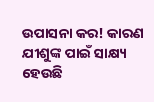ଉପାସନା କର! କାରଣ ଯୀଶୁଙ୍କ ପାଇଁ ସାକ୍ଷ୍ୟ ହେଉଛି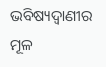ଭବିଷ୍ୟଦ୍ବାଣୀର ମୂଳ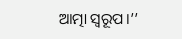ଆତ୍ମା ସ୍ୱରୂପ।’’